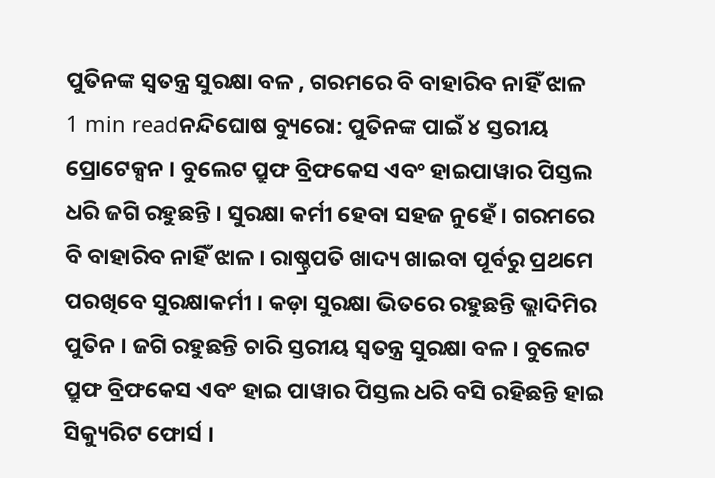ପୁତିନଙ୍କ ସ୍ୱତନ୍ତ୍ର ସୁରକ୍ଷା ବଳ , ଗରମରେ ବି ବାହାରିବ ନାହିଁ ଝାଳ
1 min readନନ୍ଦିଘୋଷ ବ୍ୟୁରୋ: ପୁତିନଙ୍କ ପାଇଁ ୪ ସ୍ତରୀୟ ପ୍ରୋଟେକ୍ସନ । ବୁଲେଟ ପ୍ରୁଫ ବ୍ରିଫକେସ ଏବଂ ହାଇପାୱାର ପିସ୍ତଲ ଧରି ଜଗି ରହୁଛନ୍ତି । ସୁରକ୍ଷା କର୍ମୀ ହେବା ସହଜ ନୁହେଁ । ଗରମରେ ବି ବାହାରିବ ନାହିଁ ଝାଳ । ରାଷ୍ଚ୍ରପତି ଖାଦ୍ୟ ଖାଇବା ପୂର୍ବରୁ ପ୍ରଥମେ ପରଖିବେ ସୁରକ୍ଷାକର୍ମୀ । କଡ଼ା ସୁରକ୍ଷା ଭିତରେ ରହୁଛନ୍ତି ଭ୍ଲାଦିମିର ପୁତିନ । ଜଗି ରହୁଛନ୍ତି ଚାରି ସ୍ତରୀୟ ସ୍ୱତନ୍ତ୍ର ସୁରକ୍ଷା ବଳ । ବୁଲେଟ ପ୍ରୁଫ ବ୍ରିଫକେସ ଏବଂ ହାଇ ପାୱାର ପିସ୍ତଲ ଧରି ବସି ରହିଛନ୍ତି ହାଇ ସିକ୍ୟୁରିଟ ଫୋର୍ସ ।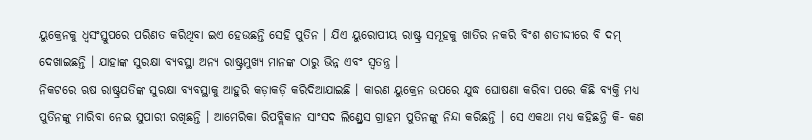ୟୁକ୍ରେନକୁ ଧ୍ୱସଂସ୍ତୁପରେ ପରିଣତ କରିଥିବା ଇଏ ହେଉଛନ୍ତି ସେହି ପୁତିନ । ଯିଏ ୟୁରୋପୀୟ ରାଷ୍ଟ୍ର ସମୂହକୁ ଖାତିର ନକରି ବିଂଶ ଶତୀଦ୍ଦୀରେ ବି ଦମ୍ ଦେଖାଇଛନ୍ତି । ଯାହାଙ୍କ ସୁରକ୍ଷା ବ୍ୟବସ୍ଥା ଅନ୍ୟ ରାଷ୍ଟ୍ରମୁଖ୍ୟ ମାନଙ୍କ ଠାରୁ ଭିନ୍ନ ଏବଂ ସ୍ୱତନ୍ତ୍ର ।
ନିକଟରେ ଋଷ ରାଷ୍ଟ୍ରପତିଙ୍କ ସୁରକ୍ଷା ବ୍ୟବସ୍ଥାକୁ ଆହୁରି କଡ଼ାକଡ଼ି କରିଦିଆଯାଇଛି । କାରଣ ୟୁକ୍ରେନ ଉପରେ ଯୁଦ୍ଧ ଘୋଷଣା କରିବା ପରେ କିଛି ବ୍ୟକ୍ତି ମଧ୍ୟ ପୁତିନଙ୍କୁ ମାରିବା ନେଇ ସୁପାରୀ ରଖିଛନ୍ତି । ଆମେରିକା ରିପବ୍ଲିକାନ ସାଂସଦ ଲିଣ୍ଡ୍ରେସ ଗ୍ରାହମ ପୁତିନଙ୍କୁ ନିନ୍ଦା କରିଛନ୍ତି । ସେ ଏକଥା ମଧ୍ୟ କହିଛନ୍ତି କି- କଣ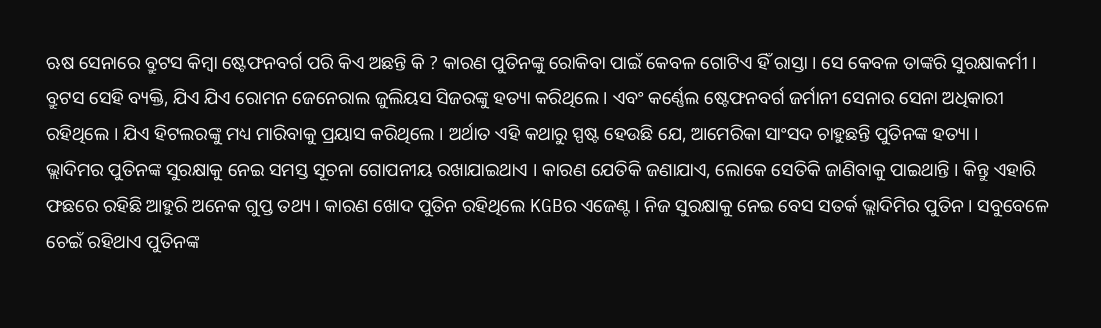ଋଷ ସେନାରେ ବ୍ରୁଟସ କିମ୍ବା ଷ୍ଟେଫନବର୍ଗ ପରି କିଏ ଅଛନ୍ତି କି ? କାରଣ ପୁତିନଙ୍କୁ ରୋକିବା ପାଇଁ କେବଳ ଗୋଟିଏ ହିଁ ରାସ୍ତା । ସେ କେବଳ ତାଙ୍କରି ସୁରକ୍ଷାକର୍ମୀ । ବ୍ରୁଟସ ସେହି ବ୍ୟକ୍ତି, ଯିଏ ଯିଏ ରୋମନ ଜେନେରାଲ ଜୁଲିୟସ ସିଜରଙ୍କୁ ହତ୍ୟା କରିଥିଲେ । ଏବଂ କର୍ଣ୍ଣେଲ ଷ୍ଟେଫନବର୍ଗ ଜର୍ମାନୀ ସେନାର ସେନା ଅଧିକାରୀ ରହିଥିଲେ । ଯିଏ ହିଟଲରଙ୍କୁ ମଧ୍ୟ ମାରିବାକୁ ପ୍ରୟାସ କରିଥିଲେ । ଅର୍ଥାତ ଏହି କଥାରୁ ସ୍ପଷ୍ଟ ହେଉଛି ଯେ, ଆମେରିକା ସାଂସଦ ଚାହୁଛନ୍ତି ପୁତିନଙ୍କ ହତ୍ୟା ।
ଭ୍ଲାଦିମର ପୁତିନଙ୍କ ସୁରକ୍ଷାକୁ ନେଇ ସମସ୍ତ ସୂଚନା ଗୋପନୀୟ ରଖାଯାଇଥାଏ । କାରଣ ଯେତିକି ଜଣାଯାଏ, ଲୋକେ ସେତିକି ଜାଣିବାକୁ ପାଇଥାନ୍ତି । କିନ୍ତୁ ଏହାରି ଫଛରେ ରହିଛି ଆହୁରି ଅନେକ ଗୁପ୍ତ ତଥ୍ୟ । କାରଣ ଖୋଦ ପୁତିନ ରହିଥିଲେ KGBର ଏଜେଣ୍ଟ । ନିଜ ସୁରକ୍ଷାକୁ ନେଇ ବେସ ସତର୍କ ଭ୍ଲାଦିମିର ପୁତିନ । ସବୁବେଳେ ଚେଇଁ ରହିଥାଏ ପୁତିନଙ୍କ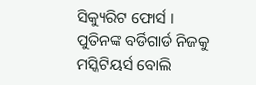ସିକ୍ୟୁରିଟ ଫୋର୍ସ । ପୁତିନଙ୍କ ବର୍ଡିଗାର୍ଡ ନିଜକୁ ମସ୍କିଟିୟର୍ସ ବୋଲି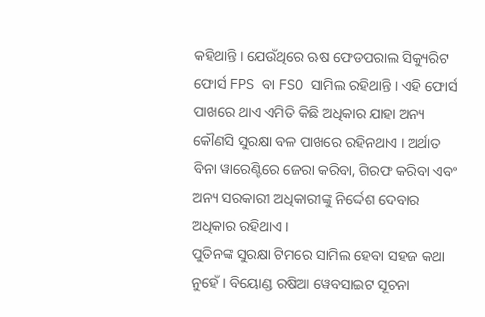କହିଥାନ୍ତି । ଯେଉଁଥିରେ ଋଷ ଫେଡପରାଲ ସିକ୍ୟୁରିଟ ଫୋର୍ସ FPS ବା FSO ସାମିଲ ରହିଥାନ୍ତି । ଏହି ଫୋର୍ସ ପାଖରେ ଥାଏ ଏମିତି କିଛି ଅଧିକାର ଯାହା ଅନ୍ୟ କୌଣସି ସୁରକ୍ଷା ବଳ ପାଖରେ ରହିନଥାଏ । ଅର୍ଥାତ ବିନା ୱାରେଣ୍ଟିରେ ଜେରା କରିବା, ଗିରଫ କରିବା ଏବଂ ଅନ୍ୟ ସରକାରୀ ଅଧିକାରୀଙ୍କୁ ନିର୍ଦ୍ଦେଶ ଦେବାର ଅଧିକାର ରହିଥାଏ ।
ପୁତିନଙ୍କ ସୁରକ୍ଷା ଟିମରେ ସାମିଲ ହେବା ସହଜ କଥା ନୁହେଁ । ବିୟୋଣ୍ଡ ରଷିଆ ୱେବସାଇଟ ସୂଚନା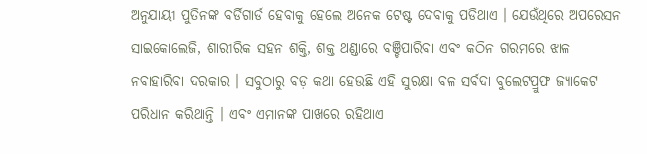ଅନୁଯାୟୀ ପୁତିନଙ୍କ ବର୍ଡିଗାର୍ଡ ହେବାକୁ ହେଲେ ଅନେକ ଟେଷ୍ଟ ଦେବାକୁ ପଡିଥାଏ । ଯେଉଁଥିରେ ଅପରେସନ ସାଇକୋଲେଜି, ଶାରୀରିକ ସହନ ଶକ୍ତି, ଶକ୍ତ ଥଣ୍ଡାରେ ବଞ୍ଚିପାରିବା ଏବଂ କଠିନ ଗରମରେ ଝାଳ ନବାହାରିବା ଦରକାର । ସବୁଠାରୁ ବଡ଼ କଥା ହେଉଛି ଏହି ସୁରକ୍ଷା ବଳ ସର୍ବଦା ବୁଲେଟପ୍ରୁଫ ଜ୍ୟାକେଟ ପରିଧାନ କରିଥାନ୍ତି । ଏବଂ ଏମାନଙ୍କ ପାଖରେ ରହିଥାଏ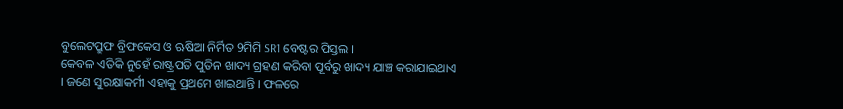ବୁଲେଟପ୍ରୁଫ ବ୍ରିଫକେସ ଓ ଋଷିଆ ନିର୍ମିତ 9ମିମି SR1 ବେଷ୍ଟର ପିସ୍ତଲ ।
କେବଳ ଏତିକି ନୁହେଁ ରାଷ୍ଟ୍ରପତି ପୁତିନ ଖାଦ୍ୟ ଗ୍ରହଣ କରିବା ପୂର୍ବରୁ ଖାଦ୍ୟ ଯାଞ୍ଚ କରାଯାଇଥାଏ । ଜଣେ ସୁରକ୍ଷାକର୍ମୀ ଏହାକୁ ପ୍ରଥମେ ଖାଇଥାନ୍ତି । ଫଳରେ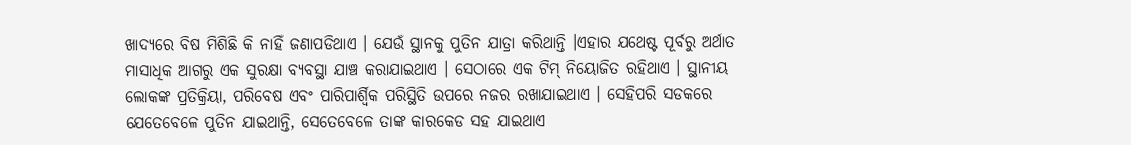ଖାଦ୍ୟରେ ବିଷ ମିଶିଛି କି ନାହିଁ ଜଣାପଡିଥାଏ । ଯେଉଁ ସ୍ଥାନକୁ ପୁତିନ ଯାତ୍ରା କରିଥାନ୍ତି ।ଏହାର ଯଥେଷ୍ଟ ପୂର୍ବରୁ ଅର୍ଥାତ ମାସାଧିକ ଆଗରୁ ଏକ ସୁରକ୍ଷା ବ୍ୟବସ୍ଥା ଯାଞ୍ଚ କରାଯାଇଥାଏ । ସେଠାରେ ଏକ ଟିମ୍ ନିୟୋଜିତ ରହିଥାଏ । ସ୍ଥାନୀୟ ଲୋକଙ୍କ ପ୍ରତିକ୍ରିୟା, ପରିବେଷ ଏବଂ ପାରିପାର୍ଶ୍ୱିକ ପରିସ୍ଥିତି ଉପରେ ନଜର ରଖାଯାଇଥାଏ । ସେହିପରି ସଡକରେ ଯେତେବେଳେ ପୁତିନ ଯାଇଥାନ୍ତି, ସେତେବେଳେ ତାଙ୍କ କାରକେଡ ସହ ଯାଇଥାଏ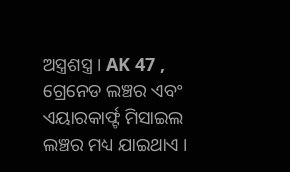ଅସ୍ତ୍ରଶସ୍ତ୍ର । AK 47 , ଗ୍ରେନେଡ ଲଞ୍ଚର ଏବଂ ଏୟାରକାର୍ଫ୍ଟ ମିସାଇଲ ଲଞ୍ଚର ମଧ୍ୟ ଯାଇଥାଏ ।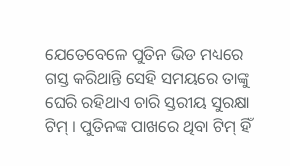ଯେତେବେଳେ ପୁତିନ ଭିଡ ମଧ୍ୟରେ ଗସ୍ତ କରିଥାନ୍ତି ସେହି ସମୟରେ ତାଙ୍କୁ ଘେରି ରହିଥାଏ ଚାରି ସ୍ତରୀୟ ସୁରକ୍ଷା ଟିମ୍ । ପୁତିନଙ୍କ ପାଖରେ ଥିବା ଟିମ୍ ହିଁ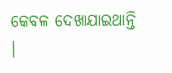କେବଳ ଦେଖାଯାଇଥାନ୍ତି ।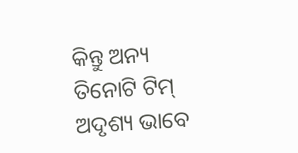କିନ୍ତୁ ଅନ୍ୟ ତିନୋଟି ଟିମ୍ ଅଦୃଶ୍ୟ ଭାବେ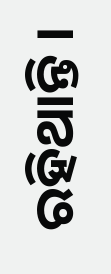ରହିଥାନ୍ତି ।